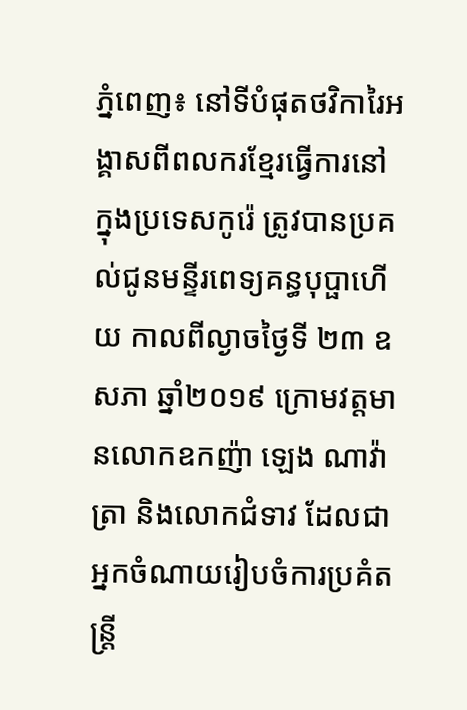ភ្នំពេញ៖ នៅទីបំផុតថវិការៃអង្គាសពីពលករខ្មែរធ្វើការនៅក្នុងប្រទេសកូរ៉េ ត្រូវបានប្រគល់ជូនមន្ទីរពេទ្យគន្ធបុប្ផាហើយ កាលពីល្ងាចថ្ងៃទី ២៣ ឧសភា ឆ្នាំ២០១៩ ក្រោមវត្តមានលោកឧកញ៉ា ឡេង ណាវ៉ាត្រា និងលោកជំទាវ ដែលជាអ្នកចំណាយរៀបចំការប្រគំតន្ត្រី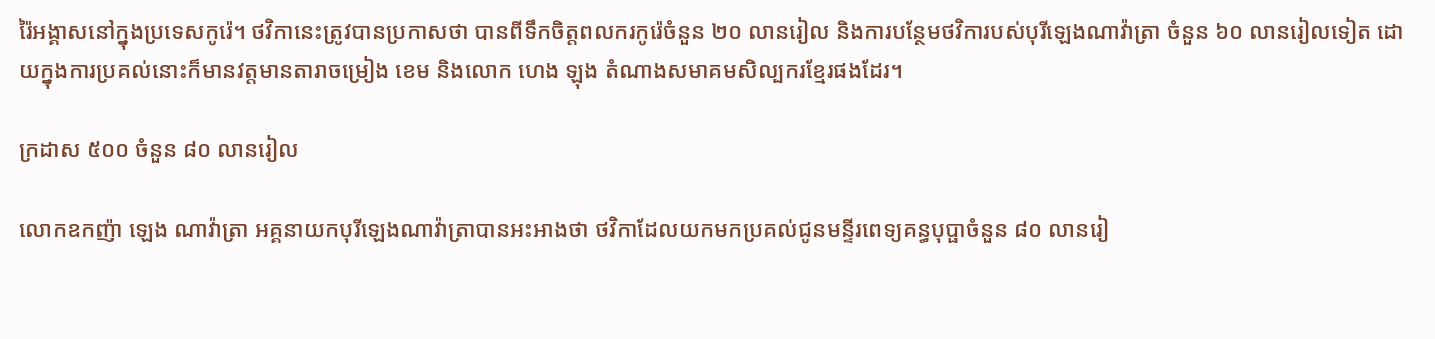រ៉ៃអង្គាសនៅក្នុងប្រទេសកូរ៉េ។ ថវិកានេះត្រូវបានប្រកាសថា បានពីទឹកចិត្តពលករកូរ៉េចំនួន ២០ លានរៀល និងការបន្ថែមថវិការបស់បុរីឡេងណាវ៉ាត្រា ចំនួន ៦០ លានរៀលទៀត ដោយក្នុងការប្រគល់នោះក៏មានវត្តមានតារាចម្រៀង ខេម និងលោក ហេង ឡុង តំណាងសមាគមសិល្បករខ្មែរផងដែរ។

ក្រដាស ៥០០ ចំនួន ៨០ លានរៀល

លោកឧកញ៉ា ឡេង ណាវ៉ាត្រា អគ្គនាយកបុរីឡេងណាវ៉ាត្រាបានអះអាងថា ថវិកាដែលយកមកប្រគល់ជូនមន្ទីរពេទ្យគន្ធបុប្ផាចំនួន ៨០ លានរៀ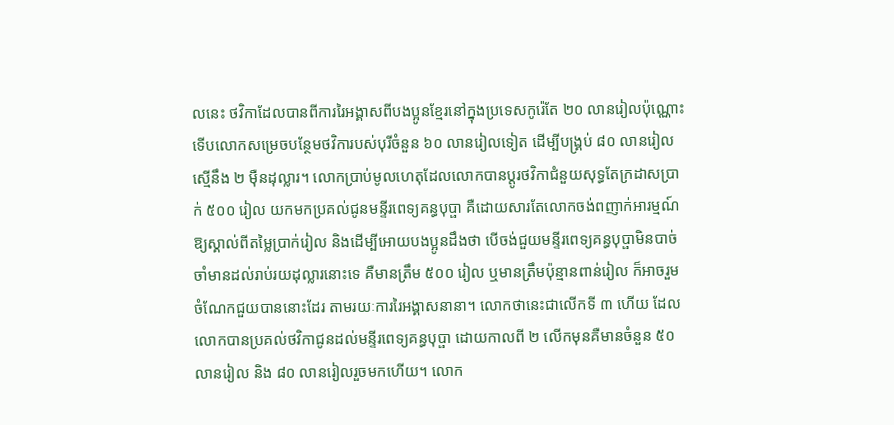លនេះ ថវិកាដែលបានពីការរៃអង្គាសពីបងប្អូនខ្មែរនៅក្នុងប្រទេសកូរ៉េតែ ២០ លានរៀលប៉ុណ្ណោះ ទើបលោកសម្រេចបន្ថែមថវិការបស់បុរីចំនួន ៦០ លានរៀលទៀត ដើម្បីបង្គ្រប់ ៨០ លានរៀល ស្មើនឹង ២ មុឺនដុល្លារ។ លោកប្រាប់មូលហេតុដែលលោកបានប្ដូរថវិកាជំនួយសុទ្ធតែក្រដាសប្រាក់ ៥០០ រៀល យកមកប្រគល់ជូនមន្ទីរពេទ្យគន្ធបុប្ផា គឺដោយសារតែលោកចង់ពញាក់អារម្មណ៍ឱ្យស្គាល់ពីតម្លៃប្រាក់រៀល និងដើម្បីអោយបងប្អូនដឹងថា បើចង់ជួយមន្ទីរពេទ្យគន្ធបុប្ផាមិនបាច់ចាំមានដល់រាប់រយដុល្លារនោះទេ គឺមានត្រឹម ៥០០ រៀល ឬមានត្រឹមប៉ុន្មានពាន់រៀល ក៏អាចរួមចំណែកជួយបាននោះដែរ តាមរយៈការរៃអង្គាសនានា។ លោកថានេះជាលើកទី ៣ ហើយ ដែលលោកបានប្រគល់ថវិកាជូនដល់មន្ទីរពេទ្យគន្ធបុប្ផា ដោយកាលពី ២ លើកមុនគឺមានចំនួន ៥០ លានរៀល និង ៨០ លានរៀលរួចមកហើយ។ លោក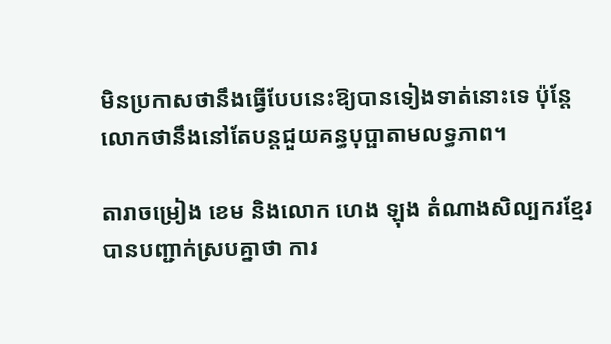មិនប្រកាសថានឹងធ្វើបែបនេះឱ្យបានទៀងទាត់នោះទេ ប៉ុន្តែលោកថានឹងនៅតែបន្តជួយគន្ធបុប្ផាតាមលទ្ធភាព។

តារាចម្រៀង ខេម និងលោក ហេង ឡុង តំណាងសិល្បករខ្មែរ បានបញ្ជាក់ស្របគ្នាថា ការ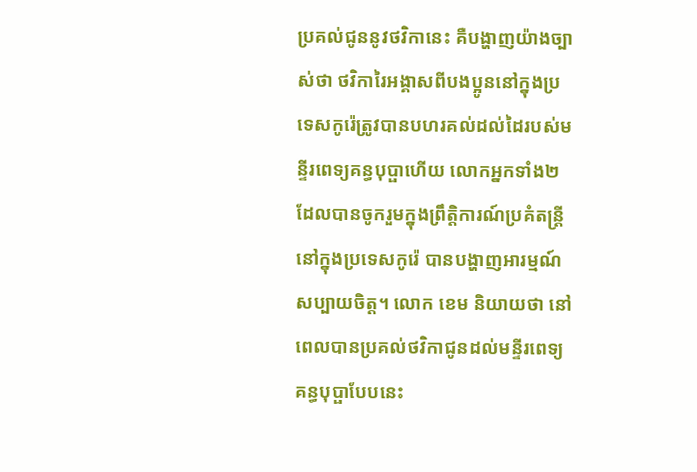ប្រគល់ជូននូវថវិកានេះ គឺបង្ហាញយ៉ាងច្បាស់ថា ថវិការៃអង្គាសពីបងប្អូននៅក្នុងប្រទេសកូរ៉េត្រូវបានបហរគល់ដល់ដៃរបស់មន្ទីរពេទ្យគន្ធបុប្ផាហើយ លោកអ្នកទាំង២ ដែលបានចូករួមក្នុងព្រឹត្តិការណ៍ប្រគំតន្ត្រីនៅក្នុងប្រទេសកូរ៉េ បានបង្ហាញអារម្មណ៍សប្បាយចិត្ត។ លោក ខេម និយាយថា នៅពេលបានប្រគល់ថវិកាជូនដល់មន្ទីរពេទ្យគន្ធបុប្ផាបែបនេះ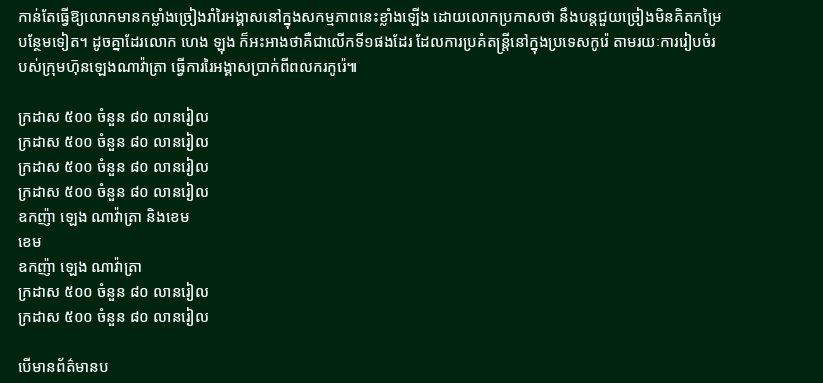កាន់តែធ្វើឱ្យលោកមានកម្លាំងច្រៀងរាំរៃអង្គាសនៅក្នុងសកម្មភាពនេះខ្លាំងឡើង ដោយលោកប្រកាសថា នឹងបន្តជួយច្រៀងមិនគិតកម្រៃបន្ថែមទៀត។ ដូចគ្នាដែរលោក ហេង ឡុង ក៏អះអាងថាគឺជាលើកទី១ផងដែរ ដែលការប្រគំតន្ត្រីនៅក្នុងប្រទេសកូរ៉េ តាមរយៈការរៀបចំរបស់ក្រុមហ៑ុនឡេងណាវ៉ាត្រា ធ្វើការរៃអង្គាសប្រាក់ពីពលករកូរ៉េ៕

ក្រដាស ៥០០ ចំនួន ៨០ លានរៀល
ក្រដាស ៥០០ ចំនួន ៨០ លានរៀល
ក្រដាស ៥០០ ចំនួន ៨០ លានរៀល
ក្រដាស ៥០០ ចំនួន ៨០ លានរៀល
ឧកញ៉ា ឡេង ណាវ៉ាត្រា និងខេម
ខេម
ឧកញ៉ា ឡេង ណាវ៉ាត្រា
ក្រដាស ៥០០ ចំនួន ៨០ លានរៀល
ក្រដាស ៥០០ ចំនួន ៨០ លានរៀល

បើមានព័ត៌មានប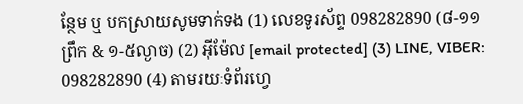ន្ថែម ឬ បកស្រាយសូមទាក់ទង (1) លេខទូរស័ព្ទ 098282890 (៨-១១ព្រឹក & ១-៥ល្ងាច) (2) អ៊ីម៉ែល [email protected] (3) LINE, VIBER: 098282890 (4) តាមរយៈទំព័រហ្វេ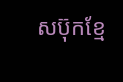សប៊ុកខ្មែ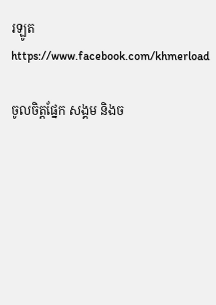រឡូត https://www.facebook.com/khmerload

ចូលចិត្តផ្នែក សង្គម និងច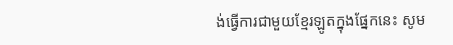ង់ធ្វើការជាមួយខ្មែរឡូតក្នុងផ្នែកនេះ សូម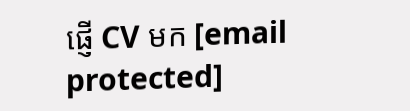ផ្ញើ CV មក [email protected]